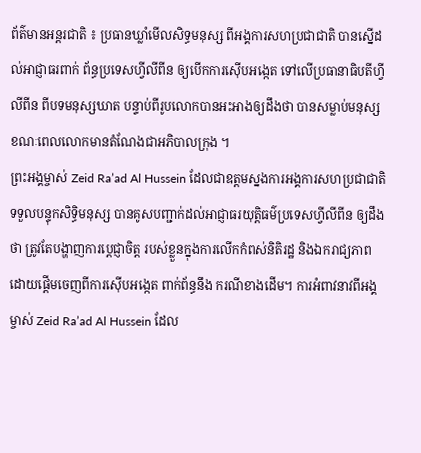ព័ត៌មានអន្តរជាតិ ៖ ប្រធានឃ្លាំមើលសិទ្ធមនុស្ស ពីអង្គការសហប្រជាជាតិ បានស្នើដល់អាជ្ញាធរពាក់ ព័ន្ធប្រទេសហ្វីលីពីន ឲ្យបើកការស៊ើបអង្កេត ទៅលើប្រធានាធិបតីហ្វីលីពីន ពីបទមនុស្សឃាត បន្ទាប់ពីរូបលោកបានអះអាងឲ្យដឹងថា បានសម្លាប់មនុស្ស ខណៈពេលលោកមានតំណែងជាអភិបាលក្រុង ។
ព្រះអង្គម្ចាស់ Zeid Ra’ad Al Hussein ដែលជាឧត្តមស្នងការអង្គការសហប្រជាជាតិទទួលបន្ទុកសិទ្ធិមនុស្ស បានគូសបញ្ជាក់ដល់អាជ្ញាធរយុត្តិធម៌ប្រទេសហ្វីលីពីន ឲ្យដឹងថា ត្រូវតែបង្ហាញការប្តេជ្ញាចិត្ត របស់ខ្លួនក្នុងការលើកកំពស់និតិរដ្ឋ និងឯករាជ្យភាព ដោយផ្តើមចេញពីការស៊ើបអង្កេត ពាក់ព័ន្ធនឹង ករណីខាងដើម។ ការអំពាវនាវពីអង្គម្ចាស់ Zeid Ra’ad Al Hussein ដែល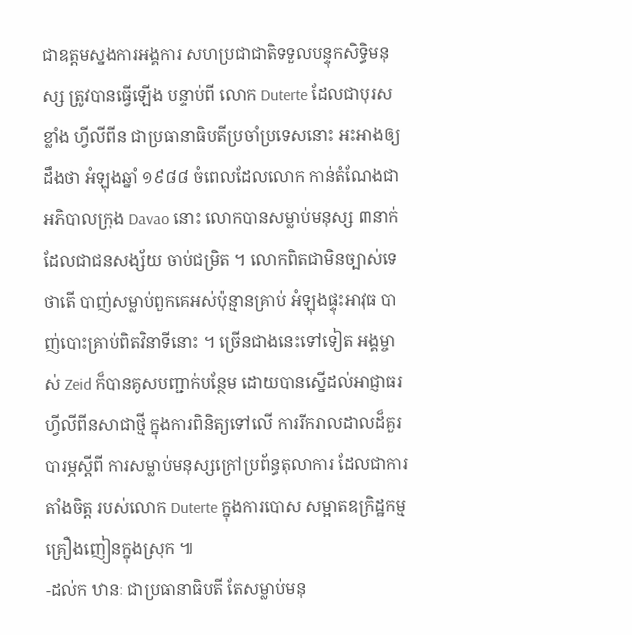ជាឧត្តមស្នងការអង្គការ សហប្រជាជាតិទទួលបន្ទុកសិទ្ធិមនុស្ស ត្រូវបានធ្វើឡើង បន្ទាប់ពី លោក Duterte ដែលជាបុរសខ្លាំង ហ្វីលីពីន ជាប្រធានាធិបតីប្រចាំប្រទេសនោះ អះអាងឲ្យដឹងថា អំឡុងឆ្នាំ ១៩៨៨ ចំពេលដែលលោក កាន់តំណែងជាអភិបាលក្រុង Davao នោះ លោកបានសម្លាប់មនុស្ស ៣នាក់ ដែលជាជនសង្ស័យ ចាប់ជម្រិត ។ លោកពិតជាមិនច្បាស់ទេ ថាតើ បាញ់សម្លាប់ពួកគេអស់ប៉ុន្មានគ្រាប់ អំឡុងផ្ទុះអាវុធ បាញ់បោះគ្រាប់ពិតវិនាទីនោះ ។ ច្រើនជាងនេះទៅទៀត អង្គម្ចាស់ Zeid ក៏បានគូសបញ្ជាក់បន្ថែម ដោយបានស្នើដល់អាជ្ញាធរហ្វីលីពីនសាជាថ្មី ក្នុងការពិនិត្យទៅលើ ការរីករាលដាលដ៏គួរបារម្ភស្តីពី ការសម្លាប់មនុស្សក្រៅប្រព័ន្ធតុលាការ ដែលជាការតាំងចិត្ត របស់លោក Duterte ក្នុងការបោស សម្អាតឧក្រិដ្ឋកម្មគ្រឿងញៀនក្នុងស្រុក ៕
-ដល់ក ឋានៈ ជាប្រធានាធិបតី តែសម្លាប់មនុ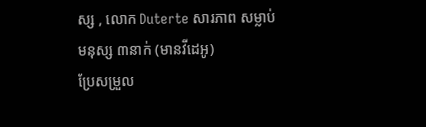ស្ស , លោក Duterte សារភាព សម្លាប់មនុស្ស ៣នាក់ (មានវីដេអូ)
ប្រែសម្រួល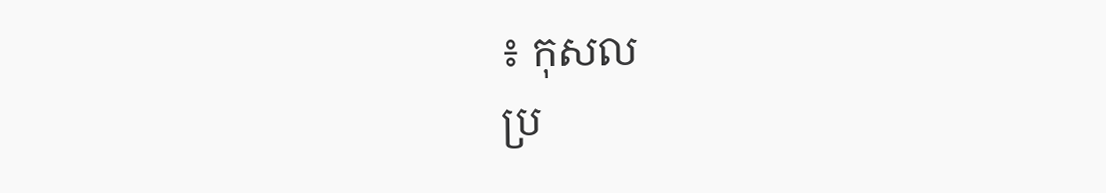៖ កុសល
ប្រ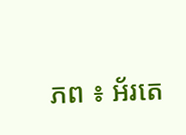ភព ៖ អ័រតេ